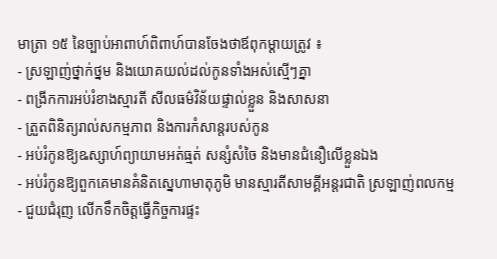មាត្រា ១៥ នៃច្បាប់អាពាហ៍ពិពាហ៍បានចែងថាឪពុកម្តាយត្រូវ ៖
- ស្រឡាញ់ថ្នាក់ថ្នម និងយោគយល់ដល់កូនទាំងអស់ស្មើៗគ្នា
- ពង្រីកការអប់រំខាងស្មារតី សីលធម៌វិន័យផ្ទាល់ខ្លួន និងសាសនា
- ត្រួតពិនិត្យរាល់សកម្មភាព និងការកំសាន្តរបស់កូន
- អប់រំកូនឱ្យឩស្សាហ៍ព្យាយាមអត់ធ្មត់ សន្សំសំចៃ និងមានជំនឿលើខ្លួនឯង
- អប់រំកូនឱ្យពួកគេមានគំនិតស្នេហាមាតុភូមិ មានស្មារតីសាមគ្គីអន្តរជាតិ ស្រឡាញ់ពលកម្ម
- ជួយជំរុញ លើកទឹកចិត្តធ្វើកិច្ចការផ្ទះ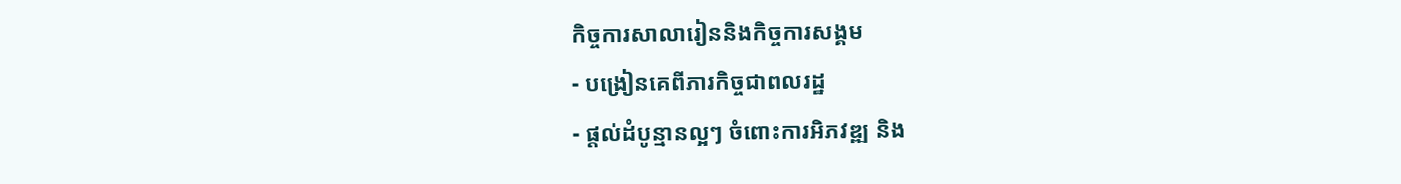កិច្ចការសាលារៀននិងកិច្ចការសង្គម
- បង្រៀនគេពីភារកិច្ចជាពលរដ្ឋ
- ផ្តល់ដំបូន្មានល្អៗ ចំពោះការអិភវឌ្ឍ និង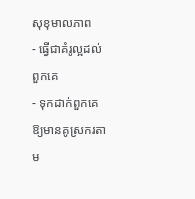សុខុមាលភាព
- ធ្វើជាគំរូល្អដល់ពួកគេ
- ទុកដាក់ពួកគេឱ្យមានគូស្រករតាម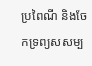ប្រពៃណី និងចែកទ្រព្យសសម្ប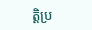ត្តិប្រ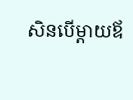សិនបើម្តាយឪ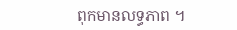ពុកមានលទ្ធភាព ។